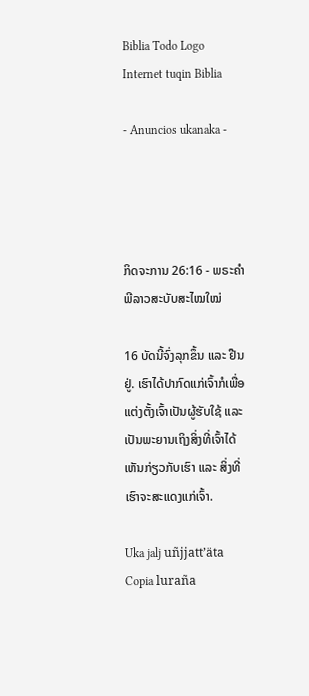Biblia Todo Logo
Internet tuqin Biblia

- Anuncios ukanaka -




ກິດຈະການ 26:16 - ພຣະຄຳພີລາວສະບັບສະໄໝໃໝ່

16 ບັດນີ້ຈົ່ງລຸກຂຶ້ນ ແລະ ຢືນຢູ່. ເຮົາໄດ້ປາກົດແກ່ເຈົ້າກໍເພື່ອແຕ່ງຕັ້ງເຈົ້າເປັນຜູ້ຮັບໃຊ້ ແລະ ເປັນພະຍານເຖິງສິ່ງທີ່ເຈົ້າໄດ້ເຫັນກ່ຽວກັບເຮົາ ແລະ ສິ່ງທີ່ເຮົາຈະສະແດງແກ່ເຈົ້າ.

Uka jalj uñjjattʼäta Copia luraña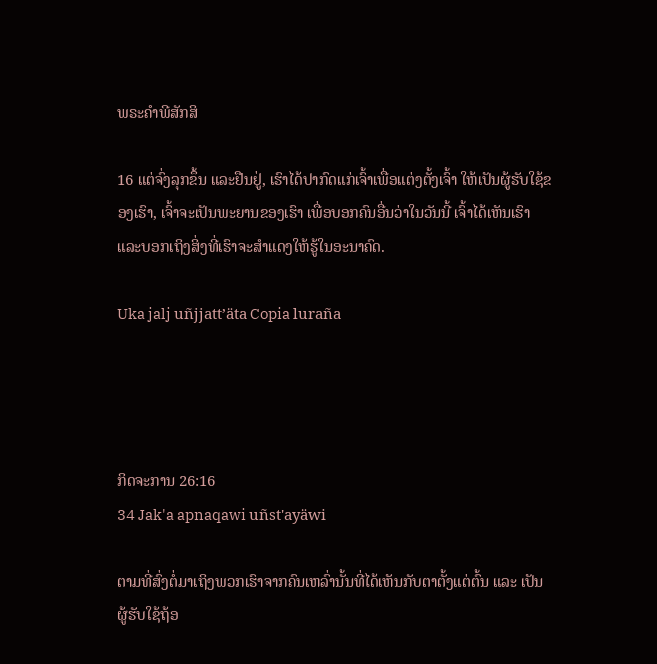ພຣະຄຳພີສັກສິ

16 ແຕ່ຈົ່ງລຸກຂຶ້ນ ແລະຢືນຢູ່, ເຮົາໄດ້ປາກົດແກ່ເຈົ້າເພື່ອແຕ່ງຕັ້ງເຈົ້າ ໃຫ້ເປັນຜູ້ຮັບໃຊ້ຂອງເຮົາ, ເຈົ້າຈະເປັນພະຍານຂອງເຮົາ ເພື່ອບອກຄົນອື່ນວ່າໃນວັນນີ້ ເຈົ້າໄດ້ເຫັນເຮົາ ແລະບອກເຖິງສິ່ງທີ່ເຮົາຈະສຳແດງໃຫ້ຮູ້ໃນອະນາຄົດ.

Uka jalj uñjjattʼäta Copia luraña




ກິດຈະການ 26:16
34 Jak'a apnaqawi uñst'ayäwi

ຕາມທີ່ສົ່ງຕໍ່ມາເຖິງພວກເຮົາຈາກຄົນເຫລົ່ານັ້ນທີ່ໄດ້ເຫັນກັບຕາຕັ້ງແຕ່ຕົ້ນ ແລະ ເປັນຜູ້ຮັບໃຊ້ຖ້ອ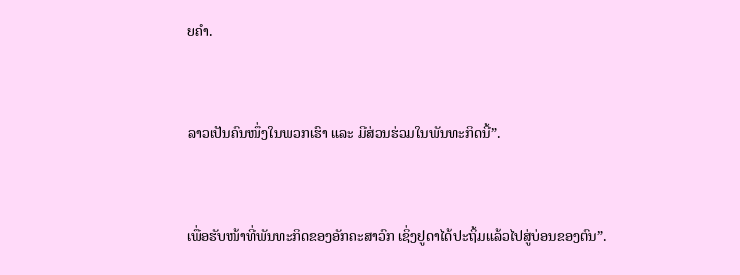ຍຄຳ.


ລາວເປັນຄົນໜຶ່ງໃນພວກເຮົາ ແລະ ມີສ່ວນຮ່ວມໃນພັນທະກິດນີ້”.


ເພື່ອຮັບໜ້າທີ່ພັນທະກິດຂອງອັກຄະສາວົກ ເຊິ່ງຢູດາໄດ້ປະຖິ້ມແລ້ວໄປສູ່ບ່ອນຂອງຕົນ”.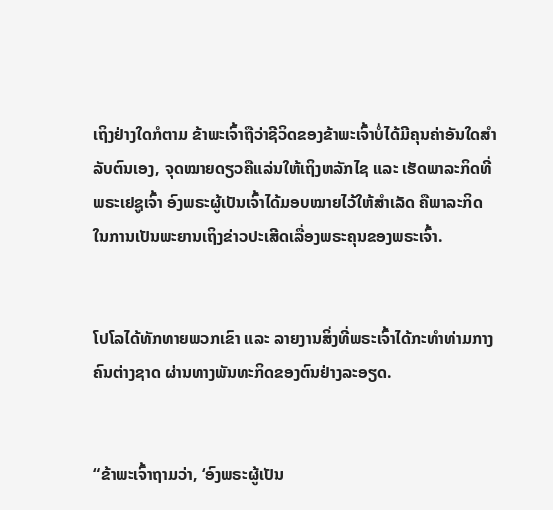ເຖິງຢ່າງໃດກໍຕາມ ຂ້າພະເຈົ້າຖືວ່າຊີວິດຂອງຂ້າພະເຈົ້າບໍ່ໄດ້ມີຄຸນຄ່າອັນໃດສຳລັບຕົນເອງ, ຈຸດໝາຍດຽວຄືແລ່ນໃຫ້ເຖິງຫລັກໄຊ ແລະ ເຮັດພາລະກິດທີ່ພຣະເຢຊູເຈົ້າ ອົງພຣະຜູ້ເປັນເຈົ້າໄດ້ມອບໝາຍໄວ້ໃຫ້ສຳເລັດ ຄືພາລະກິດໃນການເປັນພະຍານເຖິງຂ່າວປະເສີດເລື່ອງພຣະຄຸນຂອງພຣະເຈົ້າ.


ໂປໂລໄດ້ທັກທາຍພວກເຂົາ ແລະ ລາຍງານສິ່ງທີ່ພຣະເຈົ້າໄດ້ກະທຳທ່າມກາງຄົນຕ່າງຊາດ ຜ່ານທາງພັນທະກິດຂອງຕົນຢ່າງລະອຽດ.


“ຂ້າພະເຈົ້າຖາມວ່າ, ‘ອົງພຣະຜູ້ເປັນ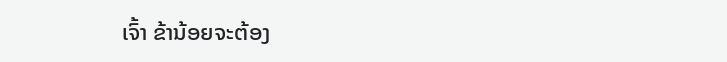ເຈົ້າ ຂ້ານ້ອຍຈະຕ້ອງ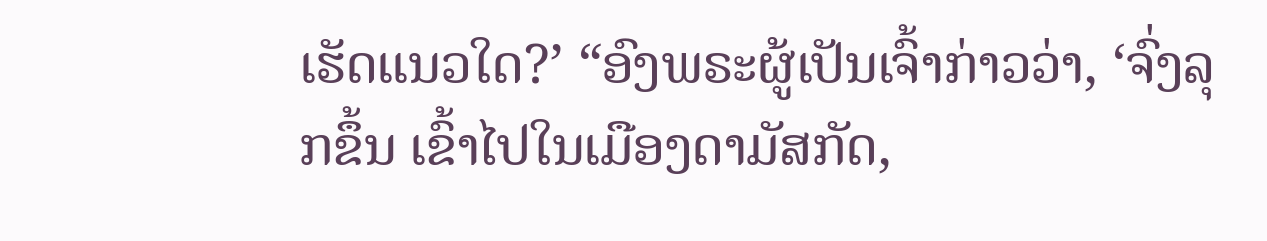ເຮັດແນວໃດ?’ “ອົງພຣະຜູ້ເປັນເຈົ້າກ່າວວ່າ, ‘ຈົ່ງລຸກຂຶ້ນ ເຂົ້າໄປໃນເມືອງດາມັສກັດ,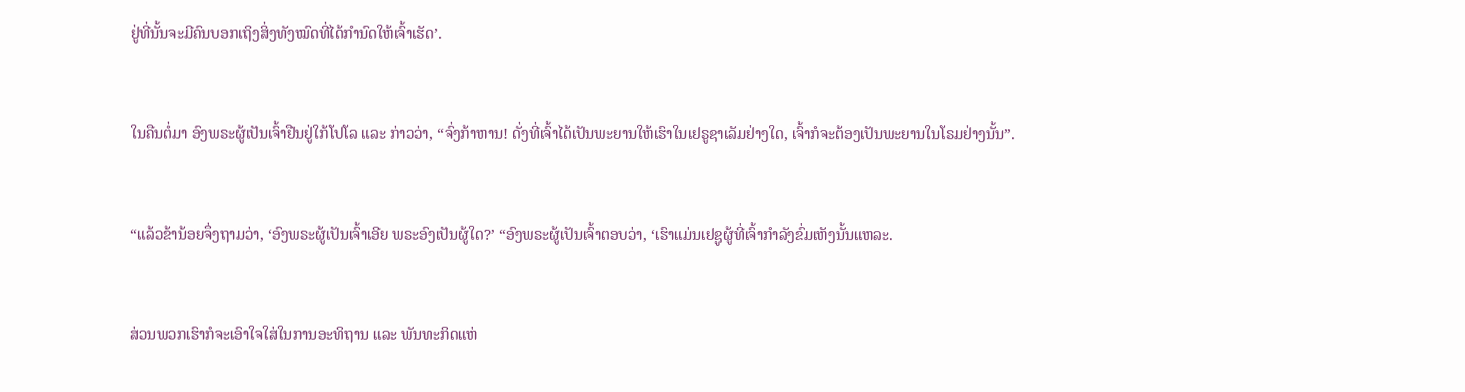ຢູ່ທີ່ນັ້ນຈະມີຄົນບອກເຖິງສິ່ງທັງໝົດທີ່ໄດ້ກຳນົດໃຫ້ເຈົ້າເຮັດ’.


ໃນຄືນຕໍ່ມາ ອົງພຣະຜູ້ເປັນເຈົ້າຢືນຢູ່ໃກ້ໂປໂລ ແລະ ກ່າວວ່າ, “ຈົ່ງກ້າຫານ! ດັ່ງທີ່ເຈົ້າໄດ້ເປັນພະຍານໃຫ້ເຮົາໃນເຢຣູຊາເລັມຢ່າງໃດ, ເຈົ້າກໍຈະຕ້ອງເປັນພະຍານໃນໂຣມຢ່າງນັ້ນ”.


“ແລ້ວຂ້ານ້ອຍຈຶ່ງຖາມວ່າ, ‘ອົງພຣະຜູ້ເປັນເຈົ້າເອີຍ ພຣະອົງເປັນຜູ້ໃດ?’ “ອົງພຣະຜູ້ເປັນເຈົ້າຕອບວ່າ, ‘ເຮົາແມ່ນເຢຊູຜູ້ທີ່ເຈົ້າກຳລັງຂົ່ມເຫັງນັ້ນແຫລະ.


ສ່ວນພວກເຮົາກໍຈະເອົາໃຈໃສ່ໃນການອະທິຖານ ແລະ ພັນທະກິດແຫ່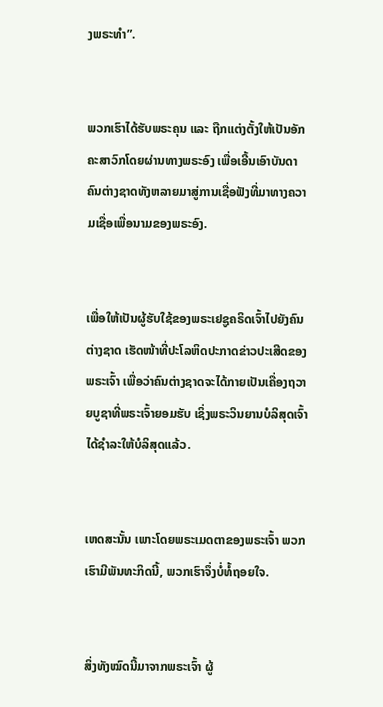ງພຣະທຳ”.


ພວກເຮົາໄດ້ຮັບພຣະຄຸນ ແລະ ຖືກແຕ່ງຕັ້ງໃຫ້ເປັນອັກຄະສາວົກໂດຍຜ່ານທາງພຣະອົງ ເພື່ອເອີ້ນເອົາບັນດາຄົນຕ່າງຊາດທັງຫລາຍມາສູ່ການເຊື່ອຟັງທີ່ມາທາງຄວາມເຊື່ອເພື່ອນາມຂອງພຣະອົງ.


ເພື່ອໃຫ້ເປັນຜູ້ຮັບໃຊ້ຂອງພຣະເຢຊູຄຣິດເຈົ້າໄປຍັງຄົນຕ່າງຊາດ ເຮັດໜ້າທີ່ປະໂລຫິດປະກາດຂ່າວປະເສີດຂອງພຣະເຈົ້າ ເພື່ອວ່າຄົນຕ່າງຊາດຈະໄດ້ກາຍເປັນເຄື່ອງຖວາຍບູຊາທີ່ພຣະເຈົ້າຍອມຮັບ ເຊິ່ງພຣະວິນຍານບໍລິສຸດເຈົ້າໄດ້ຊຳລະໃຫ້ບໍລິສຸດແລ້ວ.


ເຫດສະນັ້ນ ເພາະໂດຍພຣະເມດຕາຂອງພຣະເຈົ້າ ພວກເຮົາມີພັນທະກິດນີ້, ພວກເຮົາຈຶ່ງບໍ່ທໍ້ຖອຍໃຈ.


ສິ່ງທັງໝົດນີ້ມາຈາກພຣະເຈົ້າ ຜູ້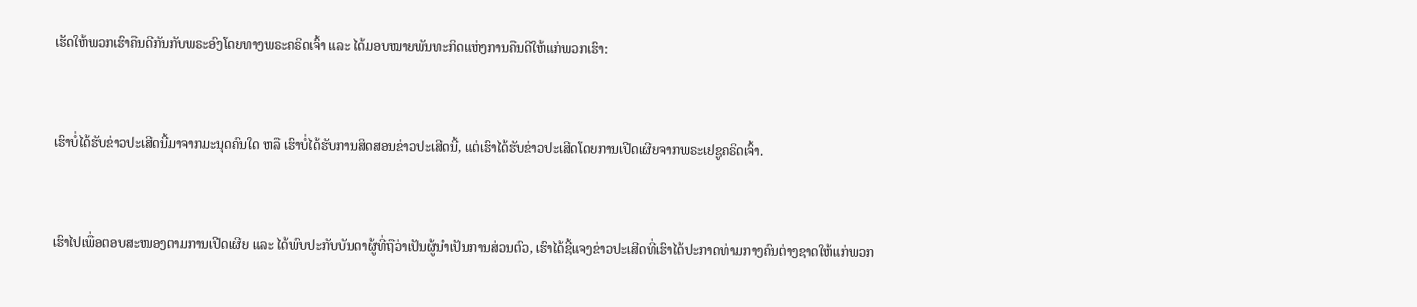ເຮັດໃຫ້ພວກເຮົາຄືນດີກັນກັບພຣະອົງໂດຍທາງພຣະຄຣິດເຈົ້າ ແລະ ໄດ້ມອບໝາຍພັນທະກິດແຫ່ງການຄືນດີໃຫ້ແກ່ພວກເຮົາ:


ເຮົາບໍ່ໄດ້ຮັບຂ່າວປະເສີດນີ້ມາຈາກມະນຸດຄົນໃດ ຫລື ເຮົາບໍ່ໄດ້ຮັບການສິດສອນຂ່າວປະເສີດນີ້, ແຕ່ເຮົາໄດ້ຮັບຂ່າວປະເສີດໂດຍການເປີດເຜີຍຈາກພຣະເຢຊູຄຣິດເຈົ້າ.


ເຮົາໄປເພື່ອຕອບສະໜອງຕາມການເປີດເຜີຍ ແລະ ໄດ້ພົບປະກັບບັນດາຜູ້ທີ່ຖືວ່າເປັນຜູ້ນຳເປັນການສ່ວນຕົວ, ເຮົາໄດ້ຊີ້ແຈງຂ່າວປະເສີດທີ່ເຮົາໄດ້ປະກາດທ່າມກາງຄົນຕ່າງຊາດໃຫ້ແກ່ພວກ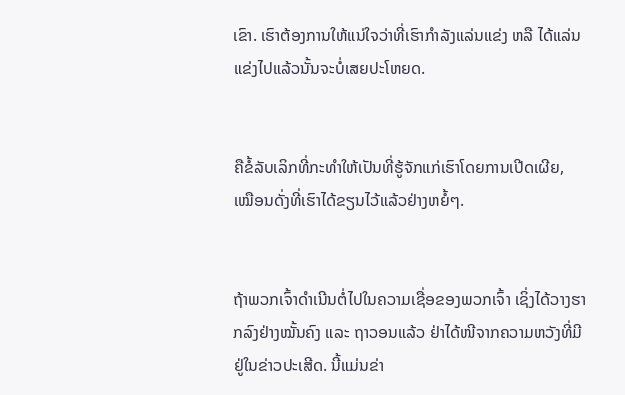ເຂົາ. ເຮົາຕ້ອງການໃຫ້ແນ່ໃຈວ່າທີ່ເຮົາກຳລັງແລ່ນແຂ່ງ ຫລື ໄດ້ແລ່ນແຂ່ງໄປແລ້ວນັ້ນຈະບໍ່ເສຍປະໂຫຍດ.


ຄືຂໍ້ລັບເລິກທີ່ກະທຳໃຫ້ເປັນທີ່ຮູ້ຈັກແກ່ເຮົາໂດຍການເປີດເຜີຍ, ເໝືອນດັ່ງທີ່ເຮົາໄດ້ຂຽນໄວ້ແລ້ວຢ່າງຫຍໍ້ໆ.


ຖ້າພວກເຈົ້າດໍາເນີນຕໍ່ໄປໃນຄວາມເຊື່ອຂອງພວກເຈົ້າ ເຊິ່ງໄດ້ວາງຮາກລົງຢ່າງໝັ້ນຄົງ ແລະ ຖາວອນແລ້ວ ຢ່າໄດ້ໜີຈາກຄວາມຫວັງທີ່ມີຢູ່ໃນຂ່າວປະເສີດ. ນີ້ແມ່ນຂ່າ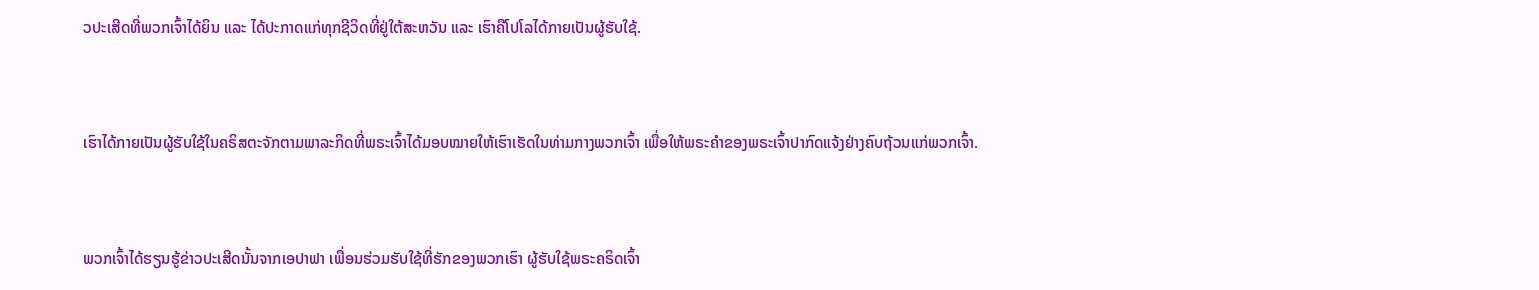ວປະເສີດທີ່ພວກເຈົ້າໄດ້ຍິນ ແລະ ໄດ້ປະກາດແກ່ທຸກຊີວິດທີ່ຢູ່ໃຕ້ສະຫວັນ ແລະ ເຮົາຄືໂປໂລໄດ້ກາຍເປັນຜູ້ຮັບໃຊ້.


ເຮົາໄດ້ກາຍເປັນຜູ້ຮັບໃຊ້ໃນຄຣິສຕະຈັກຕາມພາລະກິດທີ່ພຣະເຈົ້າໄດ້ມອບໝາຍໃຫ້ເຮົາເຮັດໃນທ່າມກາງພວກເຈົ້າ ເພື່ອໃຫ້ພຣະຄຳຂອງພຣະເຈົ້າປາກົດແຈ້ງຢ່າງຄົບຖ້ວນແກ່ພວກເຈົ້າ.


ພວກເຈົ້າໄດ້ຮຽນຮູ້ຂ່າວປະເສີດນັ້ນຈາກເອປາຟາ ເພື່ອນຮ່ວມຮັບໃຊ້ທີ່ຮັກຂອງພວກເຮົາ ຜູ້ຮັບໃຊ້ພຣະຄຣິດເຈົ້າ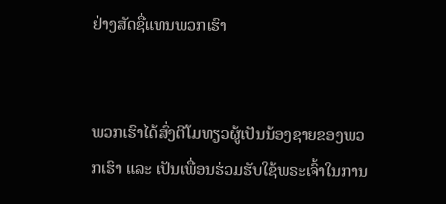ຢ່າງສັດຊື່ແທນພວກເຮົາ


ພວກເຮົາໄດ້ສົ່ງຕີໂມທຽວຜູ້ເປັນນ້ອງຊາຍຂອງພວກເຮົາ ແລະ ເປັນເພື່ອນຮ່ວມຮັບໃຊ້ພຣະເຈົ້າໃນການ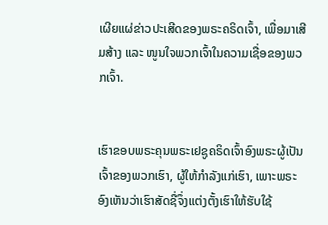ເຜີຍແຜ່ຂ່າວປະເສີດຂອງພຣະຄຣິດເຈົ້າ, ເພື່ອມາເສີມສ້າງ ແລະ ໜູນໃຈພວກເຈົ້າໃນຄວາມເຊື່ອຂອງພວກເຈົ້າ.


ເຮົາຂອບພຣະຄຸນພຣະເຢຊູຄຣິດເຈົ້າອົງພຣະຜູ້ເປັນເຈົ້າຂອງພວກເຮົາ, ຜູ້ໃຫ້ກຳລັງແກ່ເຮົາ, ເພາະພຣະອົງເຫັນວ່າເຮົາສັດຊື່ຈຶ່ງແຕ່ງຕັ້ງເຮົາໃຫ້ຮັບໃຊ້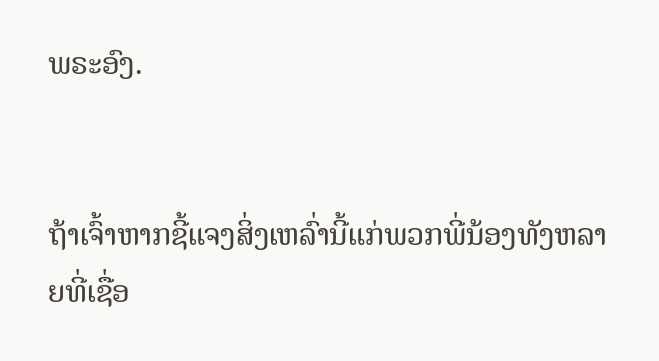ພຣະອົງ.


ຖ້າເຈົ້າຫາກຊີ້ແຈງສິ່ງເຫລົ່ານີ້ແກ່ພວກພີ່ນ້ອງທັງຫລາຍທີ່ເຊື່ອ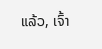ແລ້ວ, ເຈົ້າ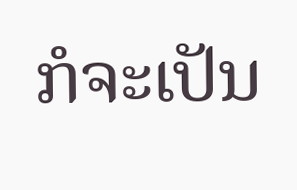ກໍຈະເປັນ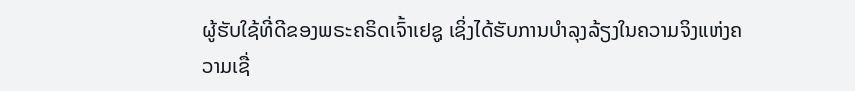ຜູ້ຮັບໃຊ້ທີ່ດີຂອງພຣະຄຣິດເຈົ້າເຢຊູ ເຊິ່ງໄດ້ຮັບການບຳລຸງລ້ຽງໃນຄວາມຈິງແຫ່ງຄວາມເຊື່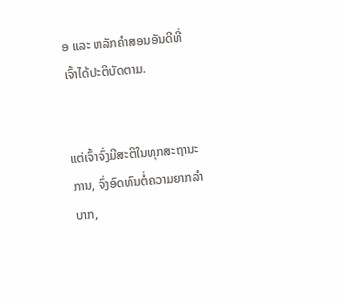ອ ແລະ ຫລັກຄຳສອນອັນດີທີ່ເຈົ້າໄດ້ປະຕິບັດຕາມ.


ແຕ່ເຈົ້າຈົ່ງມີສະຕິໃນທຸກສະຖານະການ, ຈົ່ງອົດທົນຕໍ່ຄວາມຍາກລຳບາກ,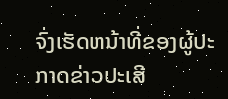ຈົ່ງເຮັດຫນ້າທີ່ຂອງຜູ້ປະກາດຂ່າວປະເສີ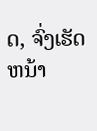ດ, ຈົ່ງເຮັດຫນ້າ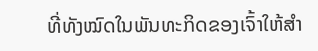ທີ່ທັງໝົດໃນພັນທະກິດຂອງເຈົ້າໃຫ້ສຳ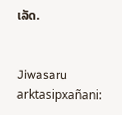ເລັດ.


Jiwasaru arktasipxañani: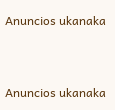Anuncios ukanaka


Anuncios ukanaka